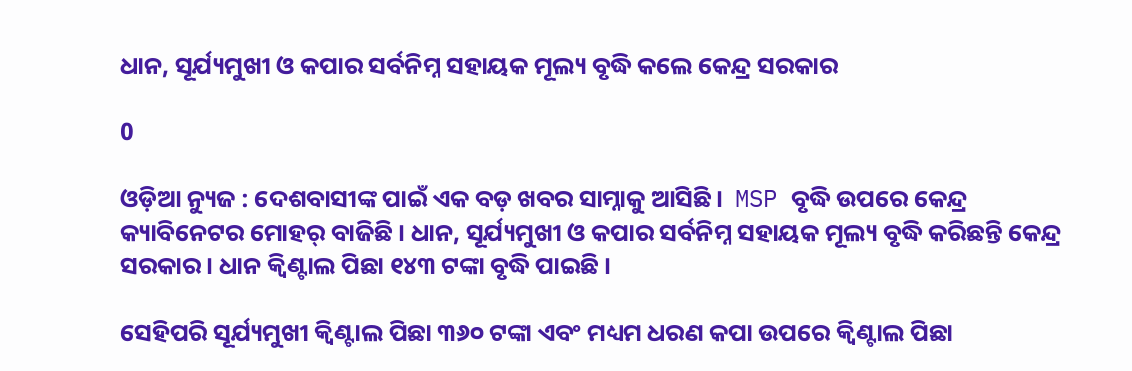ଧାନ, ସୂର୍ଯ୍ୟମୁଖୀ ଓ କପାର ସର୍ବନିମ୍ନ ସହାୟକ ମୂଲ୍ୟ ବୃଦ୍ଧି କଲେ କେନ୍ଦ୍ର ସରକାର

0

ଓଡ଼ିଆ ନ୍ୟୁଜ : ଦେଶବାସୀଙ୍କ ପାଇଁ ଏକ ବଡ଼ ଖବର ସାମ୍ନାକୁ ଆସିଛି ।  MSP ବୃଦ୍ଧି ଉପରେ କେନ୍ଦ୍ର କ୍ୟାବିନେଟର ମୋହର୍ ବାଜିଛି । ଧାନ, ସୂର୍ଯ୍ୟମୁଖୀ ଓ କପାର ସର୍ବନିମ୍ନ ସହାୟକ ମୂଲ୍ୟ ବୃଦ୍ଧି କରିଛନ୍ତି କେନ୍ଦ୍ର ସରକାର । ଧାନ କ୍ବିଣ୍ଟାଲ ପିଛା ୧୪୩ ଟଙ୍କା ବୃଦ୍ଧି ପାଇଛି ।

ସେହିପରି ସୂର୍ଯ୍ୟମୁଖୀ କ୍ବିଣ୍ଟାଲ ପିଛା ୩୬୦ ଟଙ୍କା ଏବଂ ମଧ୍ୟମ ଧରଣ କପା ଉପରେ କ୍ବିଣ୍ଟାଲ ପିଛା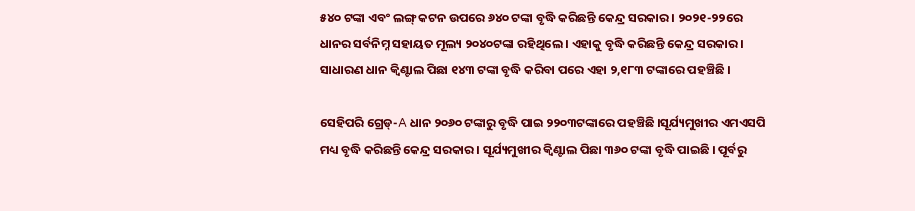୫୪୦ ଟଙ୍କା ଏବଂ ଲଙ୍ଗ୍ କଟନ ଉପରେ ୬୪୦ ଟଙ୍କା ବୃଦ୍ଧି କରିଛନ୍ତି କେନ୍ଦ୍ର ସରକାର । ୨୦୨୧-୨୨ରେ ଧାନର ସର୍ବନିମ୍ନ ସହାୟତ ମୂଲ୍ୟ ୨୦୪୦ଟଙ୍କା ରହିଥିଲେ । ଏହାକୁ ବୃଦ୍ଧି କରିଛନ୍ତି କେନ୍ଦ୍ର ସରକାର । ସାଧାରଣ ଧାନ କ୍ବିଣ୍ଟାଲ ପିଛା ୧୪୩ ଟଙ୍କା ବୃଦ୍ଧି କରିବା ପରେ ଏହା ୨,୧୮୩ ଟଙ୍କାରେ ପହଞ୍ଚିଛି ।

ସେହିପରି ଗ୍ରେଡ୍-A ଧାନ ୨୦୬୦ ଟଙ୍କାରୁ ବୃଦ୍ଧି ପାଇ ୨୨୦୩ଟଙ୍କାରେ ପହଞ୍ଚିଛି ।ସୂର୍ଯ୍ୟମୁଖୀର ଏମଏସପି ମଧ୍ୟ ବୃଦ୍ଧି କରିଛନ୍ତି କେନ୍ଦ୍ର ସରକାର । ସୂର୍ଯ୍ୟମୁଖୀର କ୍ବିଣ୍ଟାଲ ପିଛା ୩୬୦ ଟଙ୍କା ବୃଦ୍ଧି ପାଇଛି । ପୂର୍ବରୁ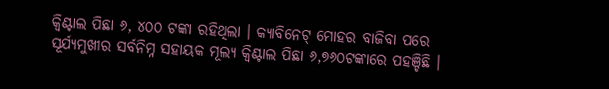କ୍ବିଣ୍ଟାଲ ପିଛା ୬, ୪୦୦ ଟଙ୍କା ରହିଥିଲା । କ୍ୟାବିନେଟ୍ ମୋହର ବାଜିବା ପରେ ସୂର୍ଯ୍ୟମୁଖୀର ସର୍ବନିମ୍ନ ସହାୟକ ମୂଲ୍ୟ କ୍ବିଣ୍ଟାଲ ପିଛା ୬,୭୬୦ଟଙ୍କାରେ ପହଞ୍ଚିଛି ।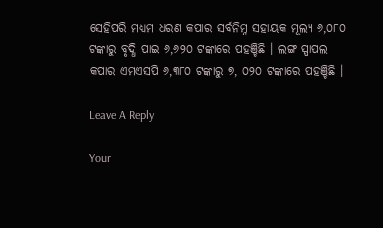ସେହିପରି ମଧ୍ୟମ ଧରଣ କପାର ସର୍ବନିମ୍ନ ସହାୟକ ମୂଲ୍ୟ ୬,୦୮୦ ଟଙ୍କାରୁ ବୃଦ୍ଧି ପାଇ ୬,୬୨୦ ଟଙ୍କାରେ ପହଞ୍ଚିଛି । ଲଙ୍ଗ ସ୍ପାପଲ କପାର ଏମଏସପି ୬,୩୮୦ ଟଙ୍କାରୁ ୭, ୦୨୦ ଟଙ୍କାରେ ପହଞ୍ଚିଛି ।

Leave A Reply

Your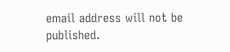email address will not be published.